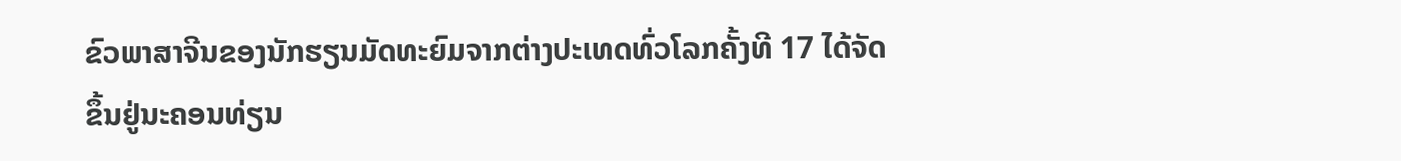ຂົວພາສາຈີນຂອງນັກຮຽນມັດທະຍົມຈາກຕ່າງປະເທດທົ່ວໂລກຄັ້ງທີ 17 ໄດ້ຈັດຂຶ້ນຢູ່ນະຄອນທ່ຽນ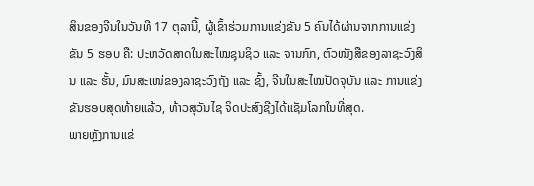ສິນຂອງຈີນໃນວັນທີ 17 ຕຸລານີ້, ຜູ້ເຂົ້າຮ່ວມການແຂ່ງຂັນ 5 ຄົນໄດ້ຜ່ານຈາກການແຂ່ງຂັນ 5 ຮອບ ຄື: ປະຫວັດສາດໃນສະໄໝຊຸນຊິວ ແລະ ຈານກົກ, ຕົວໜັງສືຂອງລາຊະວົງສິນ ແລະ ຮັ້ນ, ມົນສະເໜ່ຂອງລາຊະວົງຖັງ ແລະ ຊົ້ງ, ຈີນໃນສະໄໝປັດຈຸບັນ ແລະ ການແຂ່ງຂັນຮອບສຸດທ້າຍແລ້ວ, ທ້າວສຸວັນໄຊ ຈິດປະສົງຊີງໄດ້ແຊັມໂລກໃນທີ່ສຸດ.
ພາຍຫຼັງການແຂ່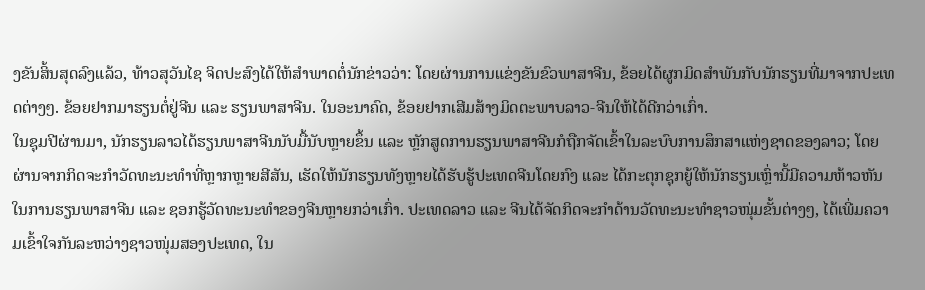ງຂັນສິ້ນສຸດລົງແລ້ວ, ທ້າວສຸວັນໄຊ ຈິດປະສົງໄດ້ໃຫ້ສຳພາດຕໍ່ນັກຂ່າວວ່າ: ໂດຍຜ່ານການແຂ່ງຂັນຂົວພາສາຈີນ, ຂ້ອຍໄດ້ຜູກມິດສຳພັນກັບນັກຮຽນທີ່ມາຈາກປະເທດຕ່າງໆ. ຂ້ອຍຢາກມາຮຽນຕໍ່ຢູ່ຈີນ ແລະ ຮຽນພາສາຈີນ. ໃນອະນາຄົດ, ຂ້ອຍຢາກເສີມສ້າງມິດຕະພາບລາວ-ຈີນໃຫ້ໄດ້ດີກວ່າເກົ່າ.
ໃນຊຸມປີຜ່ານມາ, ນັກຮຽນລາວໄດ້ຮຽນພາສາຈີນນັບມື້ນັບຫຼາຍຂຶ້ນ ແລະ ຫຼັກສູດການຮຽນພາສາຈີນກໍຖືກຈັດເຂົ້າໃນລະບົບການສຶກສາແຫ່ງຊາດຂອງລາວ; ໂດຍຜ່ານຈາກກິດຈະກຳວັດທະນະທຳທີ່ຫຼາກຫຼາຍສີສັນ, ເຮັດໃຫ້ນັກຮຽນທັງຫຼາຍໄດ້ຮັບຮູ້ປະເທດຈີນໂດຍກົງ ແລະ ໄດ້ກະຕຸກຊຸກຍູ້ໃຫ້ນັກຮຽນເຫຼົ່ານີ້ມີຄວາມຫ້າວຫັນໃນການຮຽນພາສາຈີນ ແລະ ຊອກຮູ້ວັດທະນະທຳຂອງຈີນຫຼາຍກວ່າເກົ່າ. ປະເທດລາວ ແລະ ຈີນໄດ້ຈັດກິດຈະກຳດ້ານວັດທະນະທຳຊາວໜຸ່ມຂັ້ນຕ່າງໆ, ໄດ້ເພີ່ມຄວາມເຂົ້າໃຈກັນລະຫວ່າງຊາວໜຸ່ມສອງປະເທດ, ໃນ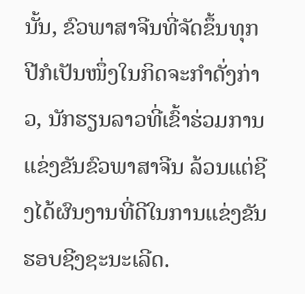ນັ້ນ, ຂົວພາສາຈີນທີ່ຈັດຂຶ້ນທຸກປີກໍເປັນໜຶ່ງໃນກິດຈະກຳດັ່ງກ່າວ, ນັກຮຽນລາວທີ່ເຂົ້າຮ່ວມການແຂ່ງຂັນຂົວພາສາຈີນ ລ້ວນແຕ່ຊີງໄດ້ຜົນງານທີ່ດີໃນການແຂ່ງຂັນຮອບຊີງຊະນະເລີດ.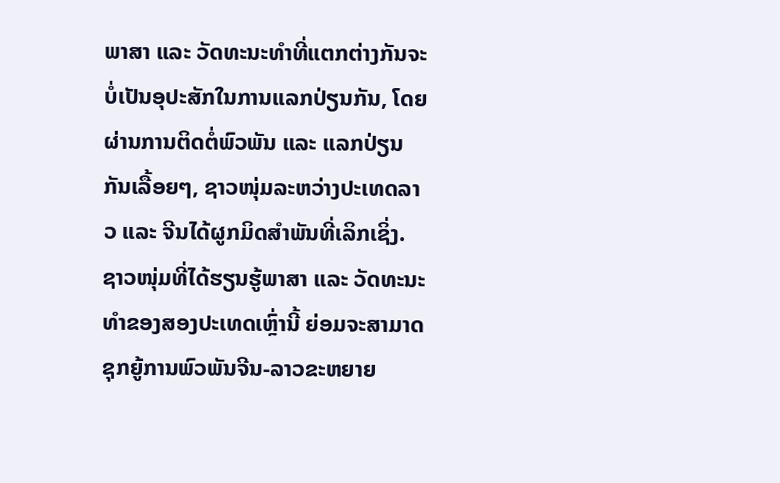ພາສາ ແລະ ວັດທະນະທຳທີ່ແຕກຕ່າງກັນຈະບໍ່ເປັນອຸປະສັກໃນການແລກປ່ຽນກັນ, ໂດຍຜ່ານການຕິດຕໍ່ພົວພັນ ແລະ ແລກປ່ຽນກັນເລື້ອຍໆ, ຊາວໜຸ່ມລະຫວ່າງປະເທດລາວ ແລະ ຈີນໄດ້ຜູກມິດສຳພັນທີ່ເລິກເຊິ່ງ. ຊາວໜຸ່ມທີ່ໄດ້ຮຽນຮູ້ພາສາ ແລະ ວັດທະນະທຳຂອງສອງປະເທດເຫຼົ່ານີ້ ຍ່ອມຈະສາມາດຊຸກຍູ້ການພົວພັນຈີນ-ລາວຂະຫຍາຍ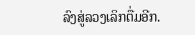ລົງສູ່ລວງເລິກຕື່ມອີກ.